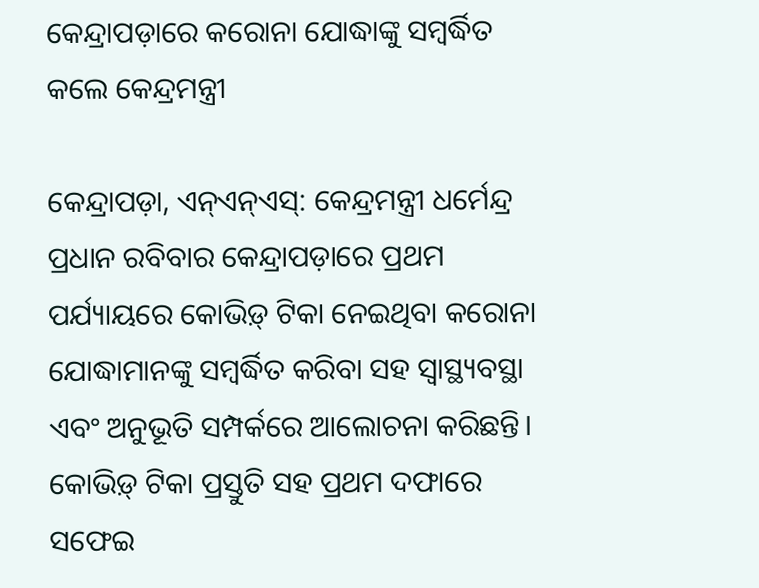କେନ୍ଦ୍ରାପଡ଼ାରେ କରୋନା ଯୋଦ୍ଧାଙ୍କୁ ସମ୍ବର୍ଦ୍ଧିତ କଲେ କେନ୍ଦ୍ରମନ୍ତ୍ରୀ

କେନ୍ଦ୍ରାପଡ଼ା, ଏନ୍ଏନ୍ଏସ୍: କେନ୍ଦ୍ରମନ୍ତ୍ରୀ ଧର୍ମେନ୍ଦ୍ର ପ୍ରଧାନ ରବିବାର କେନ୍ଦ୍ରାପଡ଼ାରେ ପ୍ରଥମ ପର୍ଯ୍ୟାୟରେ କୋଭିଡ଼୍ ଟିକା ନେଇଥିବା କରୋନା ଯୋଦ୍ଧାମାନଙ୍କୁ ସମ୍ବର୍ଦ୍ଧିତ କରିବା ସହ ସ୍ୱାସ୍ଥ୍ୟବସ୍ଥା ଏବଂ ଅନୁଭୂତି ସମ୍ପର୍କରେ ଆଲୋଚନା କରିଛନ୍ତି। କୋଭିଡ଼୍ ଟିକା ପ୍ରସ୍ତୁତି ସହ ପ୍ରଥମ ଦଫାରେ ସଫେଇ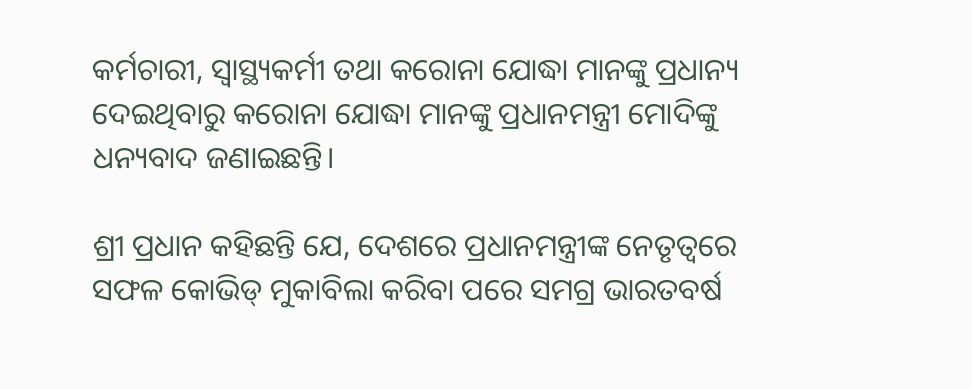କର୍ମଚାରୀ, ସ୍ୱାସ୍ଥ୍ୟକର୍ମୀ ତଥା କରୋନା ଯୋଦ୍ଧା ମାନଙ୍କୁ ପ୍ରଧାନ୍ୟ ଦେଇଥିବାରୁ କରୋନା ଯୋଦ୍ଧା ମାନଙ୍କୁ ପ୍ରଧାନମନ୍ତ୍ରୀ ମୋଦିଙ୍କୁ ଧନ୍ୟବାଦ ଜଣାଇଛନ୍ତି।

ଶ୍ରୀ ପ୍ରଧାନ କହିଛନ୍ତି ଯେ, ଦେଶରେ ପ୍ରଧାନମନ୍ତ୍ରୀଙ୍କ ନେତୃତ୍ୱରେ ସଫଳ କୋଭିଡ୍ ମୁକାବିଲା କରିବା ପରେ ସମଗ୍ର ଭାରତବର୍ଷ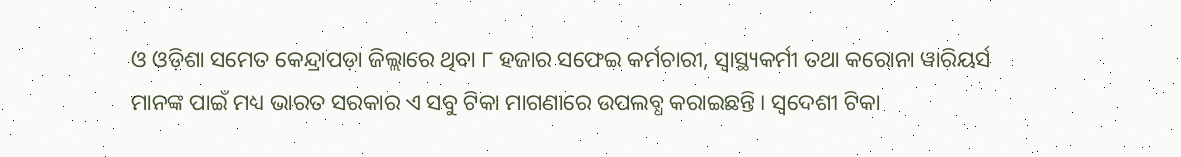ଓ ଓଡ଼ିଶା ସମେତ କେନ୍ଦ୍ରାପଡ଼ା ଜିଲ୍ଲାରେ ଥିବା ୮ ହଜାର ସଫେଇ କର୍ମଚାରୀ, ସ୍ୱାସ୍ଥ୍ୟକର୍ମୀ ତଥା କରୋନା ୱାରିୟର୍ସ ମାନଙ୍କ ପାଇଁ ମଧ୍ୟ ଭାରତ ସରକାର ଏ ସବୁ ଟିକା ମାଗଣାରେ ଉପଲବ୍ଧ କରାଇଛନ୍ତି । ସ୍ୱଦେଶୀ ଟିକା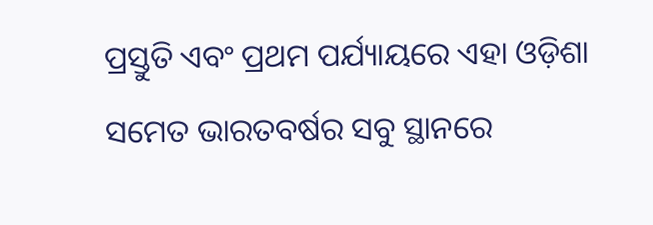ପ୍ରସ୍ତୁତି ଏବଂ ପ୍ରଥମ ପର୍ଯ୍ୟାୟରେ ଏହା ଓଡ଼ିଶା ସମେତ ଭାରତବର୍ଷର ସବୁ ସ୍ଥାନରେ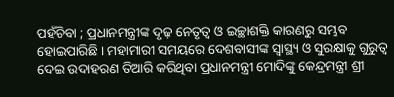ପହଁଚିବା ; ପ୍ରଧାନମନ୍ତ୍ରୀଙ୍କ ଦୃଢ଼ ନେତୃତ୍ୱ ଓ ଇଚ୍ଛାଶକ୍ତି କାରଣରୁ ସମ୍ଭବ ହୋଇପାରିଛି । ମହାମାରୀ ସମୟରେ ଦେଶବାସୀଙ୍କ ସ୍ୱାସ୍ଥ୍ୟ ଓ ସୁରକ୍ଷାକୁ ଗୁରୁତ୍ୱ ଦେଇ ଉଦାହରଣ ତିଆରି କରିଥିବା ପ୍ରଧାନମନ୍ତ୍ରୀ ମୋଦିଙ୍କୁ କେନ୍ଦ୍ରମନ୍ତ୍ରୀ ଶ୍ରୀ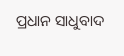ପ୍ରଧାନ ସାଧୁବାଦ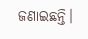ଜଣାଇଛନ୍ତି।